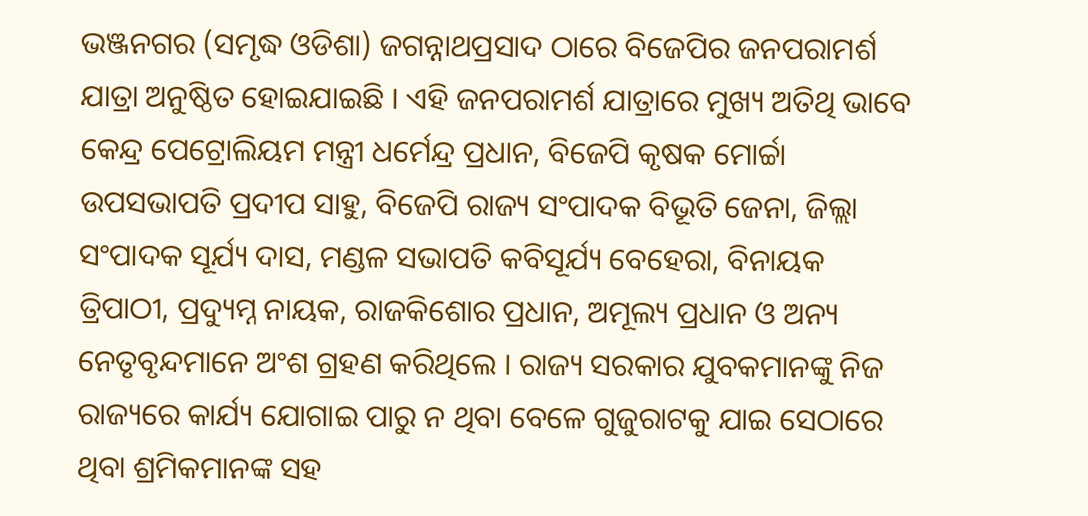ଭଞ୍ଜନଗର (ସମୃଦ୍ଧ ଓଡିଶା) ଜଗନ୍ନାଥପ୍ରସାଦ ଠାରେ ବିଜେପିର ଜନପରାମର୍ଶ ଯାତ୍ରା ଅନୁଷ୍ଠିତ ହୋଇଯାଇଛି । ଏହି ଜନପରାମର୍ଶ ଯାତ୍ରାରେ ମୁଖ୍ୟ ଅତିଥି ଭାବେ କେନ୍ଦ୍ର ପେଟ୍ରୋଲିୟମ ମନ୍ତ୍ରୀ ଧର୍ମେନ୍ଦ୍ର ପ୍ରଧାନ, ବିଜେପି କୃଷକ ମୋର୍ଚ୍ଚା ଉପସଭାପତି ପ୍ରଦୀପ ସାହୁ, ବିଜେପି ରାଜ୍ୟ ସଂପାଦକ ବିଭୂତି ଜେନା, ଜିଲ୍ଲା ସଂପାଦକ ସୂର୍ଯ୍ୟ ଦାସ, ମଣ୍ଡଳ ସଭାପତି କବିସୂର୍ଯ୍ୟ ବେହେରା, ବିନାୟକ ତ୍ରିପାଠୀ, ପ୍ରଦ୍ୟୁମ୍ନ ନାୟକ, ରାଜକିଶୋର ପ୍ରଧାନ, ଅମୂଲ୍ୟ ପ୍ରଧାନ ଓ ଅନ୍ୟ ନେତୃବୃନ୍ଦମାନେ ଅଂଶ ଗ୍ରହଣ କରିଥିଲେ । ରାଜ୍ୟ ସରକାର ଯୁବକମାନଙ୍କୁ ନିଜ ରାଜ୍ୟରେ କାର୍ଯ୍ୟ ଯୋଗାଇ ପାରୁ ନ ଥିବା ବେଳେ ଗୁଜୁରାଟକୁ ଯାଇ ସେଠାରେ ଥିବା ଶ୍ରମିକମାନଙ୍କ ସହ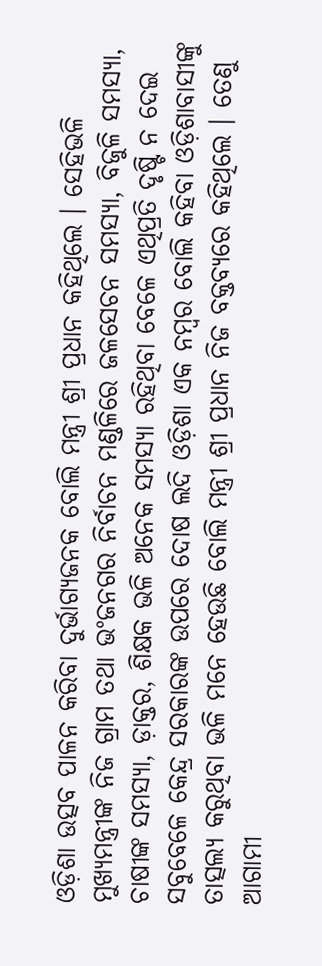ଓଡ଼ିଶା ଉତ୍ସବ ପାଳନ କରିବା ଦୁର୍ଭାଗ୍ୟଜନକ ବୋଲି ମନ୍ତ୍ରୀ ଶ୍ରୀ ପ୍ରଧାନ କହିଥିଲେ । ସେହିଭଳି ମୁଖ୍ୟମନ୍ତ୍ରୀଙ୍କ ନିଜ ଗ୍ରାମ ତଥା ଭଂଜନଗର ନିର୍ବାଚନ ମଣ୍ଡଳିରେ ଜଳସେଚନ ସମସ୍ୟା, ବିଜୁଳି ସମସ୍ୟା, ଚାଷୀଙ୍କ ସମସ୍ୟା, ଡ଼ାକ୍ତର, ଶିକ୍ଷକ ଭଳି ଅନେକ ସମସ୍ୟା ରହିଥିବା ବେଳେ ଏଥିପ୍ରତି ଦୃଷ୍ଟି ନ ଦେଇ ସବୁବେଳେ କେନ୍ଦ୍ର ସରକାରଙ୍କ ଉପରେ ଦୋଷ ଲଦି ଓଡ଼ିଶା ଏକ ନମ୍ବର ବୋଲି କହିବା ଓଡ଼ିଶାବାସୀଙ୍କୁ ତାତ୍ସଲ୍ୟ କରୁଥିବା ଭଳି ମନେ ହେଉଛି ବୋଲି ମନ୍ତ୍ରୀ ଶ୍ରୀ ପ୍ରଧାନ ନିଜ ବକ୍ତବ୍ୟରେ କହିଥିଲେ । ତେଣୁ ଆଗାମୀ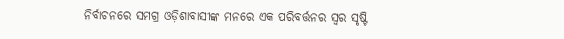ନିର୍ବାଚନରେ ସମଗ୍ର ଓଡ଼ିଶାବାସୀଙ୍କ ମନରେ ଏକ ପରିବର୍ତ୍ତନର ସ୍ୱର ସୃଷ୍ଟି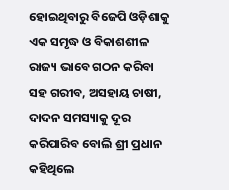ହୋଇଥିବାରୁ ବିଜେପି ଓଡ଼ିଶାକୁ ଏକ ସମୃଦ୍ଧ ଓ ବିକାଶଶୀଳ ରାଜ୍ୟ ଭାବେ ଗଠନ କରିବା ସହ ଗରୀବ, ଅସହାୟ ଚାଷୀ, ଦାଦନ ସମସ୍ୟାକୁ ଦୂର କରିପାରିବ ବୋଲି ଶ୍ରୀ ପ୍ରଧାନ କହିଥିଲେ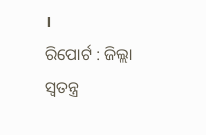।
ରିପୋର୍ଟ : ଜିଲ୍ଲା ସ୍ୱତନ୍ତ୍ର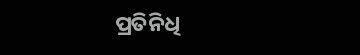ପ୍ରତିନିଧି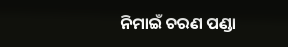ନିମାଇଁ ଚରଣ ପଣ୍ଡା